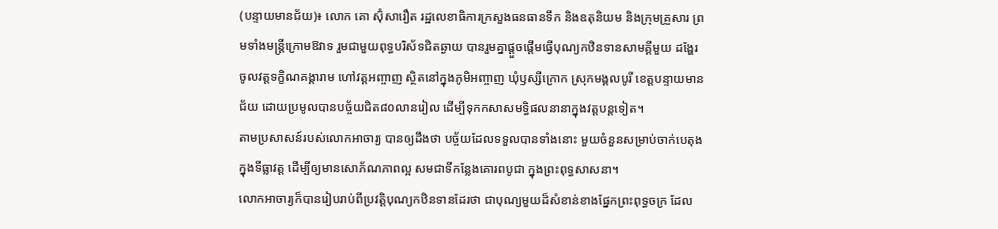(បន្ទាយមានជ័យ)៖ លោក គោ ស៊ុំសារឿត រដ្ឋលេខាធិការក្រសួងធនធានទឹក និងឧតុនិយម និងក្រុមគ្រួសារ ព្រមទាំងមន្រ្តីក្រោមឱវាទ រួមជាមួយពុទ្ធបរិស័ទជិតឆ្ងាយ បានរួមគ្នាផ្ដួចផ្ដើមធ្វើបុណ្យកឋិនទានសាមគ្គីមួយ ដង្ហែរចូលវត្តទក្ខិណគង្គារាម ហៅវត្តអញ្ចាញ ស្ថិតនៅក្នុងភូមិអញ្ចាញ ឃុំឫស្សីក្រោក ស្រុកមង្គលបូរី ខេត្តបន្ទាយមានជ័យ ដោយប្រមូលបានបច្ច័យជិត៨០លានរៀល ដើម្បីទុកកសាសមទ្ធិផលនានាក្នុងវត្តបន្តទៀត។
តាមប្រសាសន៍របស់លោកអាចារ្យ បានឲ្យដឹងថា បច្ច័យដែលទទួលបានទាំងនោះ មួយចំនួនសម្រាប់ចាក់បេតុងក្នុងទីធ្លាវត្ត ដើម្បីឲ្យមានសោភ័ណភាពល្អ សមជាទីកន្លែងគោរពបូជា ក្នុងព្រះពុទ្ធសាសនា។
លោកអាចារ្យក៏បានរៀបរាប់ពីប្រវត្តិបុណ្យកឋិនទានដែរថា ជាបុណ្យមួយដ៏សំខាន់ខាងផ្នែកព្រះពុទ្ធចក្រ ដែល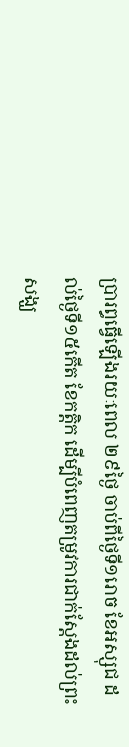ប្រារព្ធធ្វើឡើងរយៈពេល ២៩ថ្ងៃ ចាប់ពីថ្ងៃទី១រោច ខែអស្សុជ ដល់ថ្ងៃទី១៥កើត ខែកត្តិក ដើម្បីបំពេញតម្រូវការជាក់ស្តែងដល់ព្រះសង្ឃ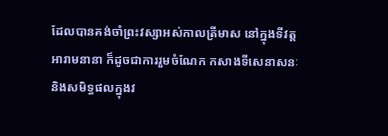ដែលបានគង់ចាំព្រះវស្សាអស់កាលត្រីមាស នៅក្នុងទីវត្តអារាមនានា ក៏ដូចជាការរួមចំណែក កសាងទីសេនាសនៈ និងសមិទ្ធផលក្នុងវ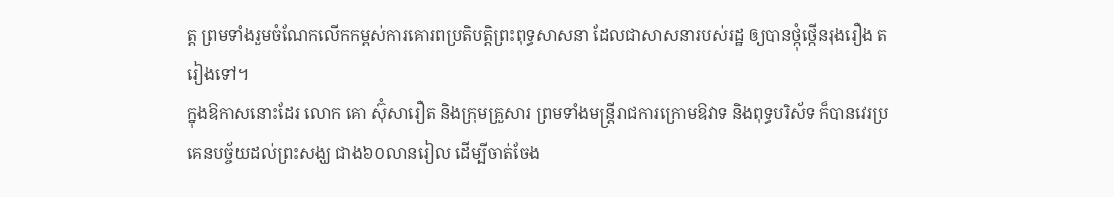ត្ត ព្រមទាំងរួមចំណែកលើកកម្ពស់ការគោរពប្រតិបត្តិព្រះពុទ្ធសាសនា ដែលជាសាសនារបស់រដ្ឋ ឲ្យបានថ្កុំថ្កើនរុងរឿង តរៀងទៅ។
ក្នុងឱកាសនោះដែរ លោក គោ ស៊ុំសារឿត និងក្រុមគ្រួសារ ព្រមទាំងមន្រ្តីរាជការក្រោមឱវាទ និងពុទ្ធបរិស័ទ ក៏បានវេរប្រគេនបច្ច័យដល់ព្រះសង្ឃ ជាង៦០លានរៀល ដើម្បីចាត់ចែង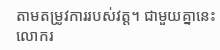តាមតម្រូវការរបស់វត្ត។ ជាមួយគ្នានេះ លោករ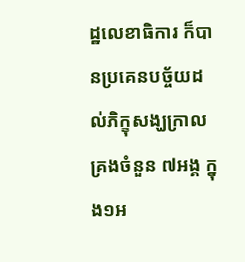ដ្ឋលេខាធិការ ក៏បានប្រគេនបច្ច័យដល់ភិក្ខុសង្ឃក្រាលគ្រងចំនួន ៧អង្គ ក្នុង១អ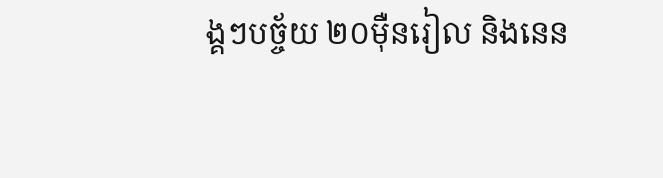ង្គៗបច្ច័យ ២០ម៉ឺនរៀល និងនេន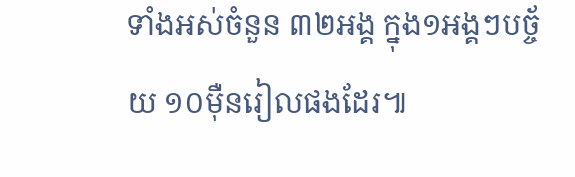ទាំងអស់ចំនួន ៣២អង្គ ក្នុង១អង្គៗបច្ច័យ ១០ម៉ឺនរៀលផងដែរ៕